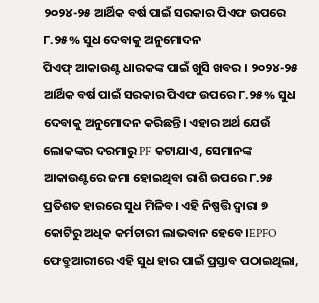୨୦୨୪-୨୫ ଆର୍ଥିକ ବର୍ଷ ପାଇଁ ସରକାର ପିଏଫ ଉପରେ ୮.୨୫% ସୁଧ ଦେବାକୁ ଅନୁମୋଦନ
ପିଏଫ୍ ଆକାଉଣ୍ଟ ଧାରକଙ୍କ ପାଇଁ ଖୁସି ଖବର । ୨୦୨୪-୨୫ ଆର୍ଥିକ ବର୍ଷ ପାଇଁ ସରକାର ପିଏଫ ଉପରେ ୮.୨୫% ସୁଧ ଦେବାକୁ ଅନୁମୋଦନ କରିଛନ୍ତି। ଏହାର ଅର୍ଥ ଯେଉଁ ଲୋକଙ୍କର ଦରମାରୁ PF କଟାଯାଏ, ସେମାନଙ୍କ ଆକାଉଣ୍ଟରେ ଜମା ହୋଇଥିବା ରାଶି ଉପରେ ୮.୨୫ ପ୍ରତିଶତ ହାରରେ ସୁଧ ମିଳିବ। ଏହି ନିଷ୍ପତ୍ତି ଦ୍ୱାରା ୭ କୋଟିରୁ ଅଧିକ କର୍ମଚାରୀ ଲାଭବାନ ହେବେ।EPFO ଫେବ୍ରୁଆରୀରେ ଏହି ସୁଧ ହାର ପାଇଁ ପ୍ରସ୍ତାବ ପଠାଇଥିଲା,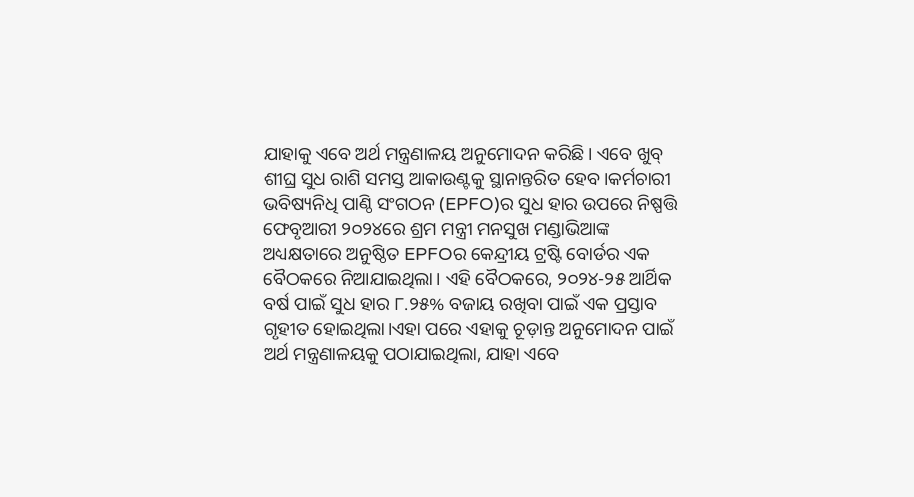ଯାହାକୁ ଏବେ ଅର୍ଥ ମନ୍ତ୍ରଣାଳୟ ଅନୁମୋଦନ କରିଛି। ଏବେ ଖୁବ୍ ଶୀଘ୍ର ସୁଧ ରାଶି ସମସ୍ତ ଆକାଉଣ୍ଟକୁ ସ୍ଥାନାନ୍ତରିତ ହେବ।କର୍ମଚାରୀ ଭବିଷ୍ୟନିଧି ପାଣ୍ଠି ସଂଗଠନ (EPFO)ର ସୁଧ ହାର ଉପରେ ନିଷ୍ପତ୍ତି ଫେବୃଆରୀ ୨୦୨୪ରେ ଶ୍ରମ ମନ୍ତ୍ରୀ ମନସୁଖ ମଣ୍ଡାଭିଆଙ୍କ ଅଧ୍ୟକ୍ଷତାରେ ଅନୁଷ୍ଠିତ EPFOର କେନ୍ଦ୍ରୀୟ ଟ୍ରଷ୍ଟି ବୋର୍ଡର ଏକ ବୈଠକରେ ନିଆଯାଇଥିଲା। ଏହି ବୈଠକରେ, ୨୦୨୪-୨୫ ଆର୍ଥିକ ବର୍ଷ ପାଇଁ ସୁଧ ହାର ୮.୨୫% ବଜାୟ ରଖିବା ପାଇଁ ଏକ ପ୍ରସ୍ତାବ ଗୃହୀତ ହୋଇଥିଲା।ଏହା ପରେ ଏହାକୁ ଚୂଡ଼ାନ୍ତ ଅନୁମୋଦନ ପାଇଁ ଅର୍ଥ ମନ୍ତ୍ରଣାଳୟକୁ ପଠାଯାଇଥିଲା, ଯାହା ଏବେ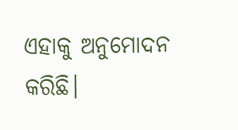ଏହାକୁ ଅନୁମୋଦନ କରିଛି।